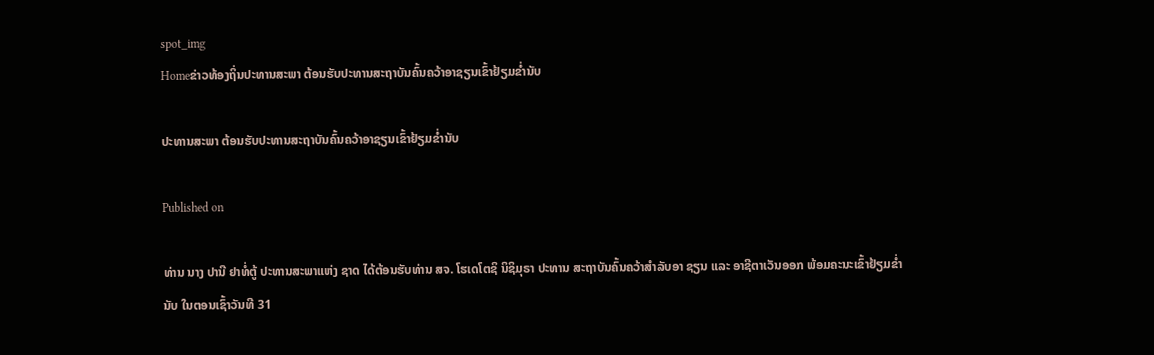spot_img
Homeຂ່າວທ້ອງຖິ່ນປະທານສະພາ ຕ້ອນຮັບປະທານສະຖາບັນຄົ້ນຄວ້າອາຊຽນເຂົ້າຢ້ຽມຂ່ຳນັບ

ປະທານສະພາ ຕ້ອນຮັບປະທານສະຖາບັນຄົ້ນຄວ້າອາຊຽນເຂົ້າຢ້ຽມຂ່ຳນັບ

Published on

ທ່ານ ນາງ ປານີ ຢາທໍ່ຕູ້ ປະທານສະພາແຫ່ງ ຊາດ ໄດ້ຕ້ອນຮັບທ່ານ ສຈ. ໂຮເດໂຕຊິ ນິຊິມຸຣາ ປະທານ ສະຖາບັນຄົ້ນຄວ້າສຳລັບອາ ຊຽນ ແລະ ອາຊີຕາເວັນອອກ ພ້ອມຄະນະເຂົ້າຢ້ຽມຂ່ຳນັບ ໃນຕອນເຊົ້າວັນທີ 31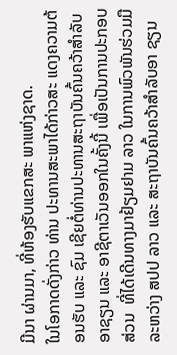ມີນາ ຜ່ານມາ, ທີ່ຫ້ອງຮັບແຂກສະ ພາແຫ່ງຊາດ.
ໃນໂອກາດດັ່ງກ່າວ ທ່ານ ປະທານສະພາໄດ້ກ່າວສະ ແດງຄວາມຕ້ອນຮັບ ແລະ ຊົມ ເຊີຍຕໍ່ທ່ານປະທານສະຖາບັນຄົ້ນຄວ້າສຳລັບອາຊຽນ ແລະ ອາຊີຕາເວັນອອກໃນຄັ້ງນີ້ ເພື່ອເປັນການປະກອບ ສ່ວນ  ທີ່ໄດ້ເດີນທາງມາຢ້ຽມຢາມ ລາວ ໃນການພົວພັນຮ່ວມມື ລະຫວ່າງ ສປປ ລາວ ແລະ ສະຖາບັນຄົ້ນຄວ້າສຳລັບອາ ຊຽນ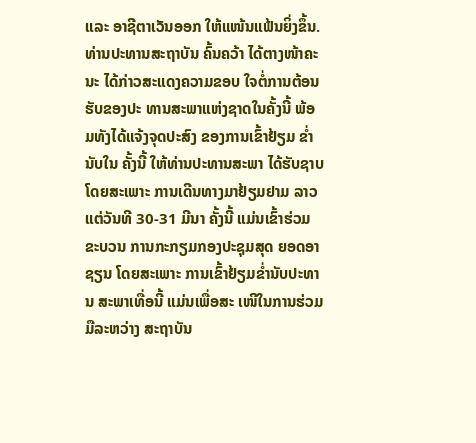ແລະ ອາຊີຕາເວັນອອກ ໃຫ້ແໜ້ນແຟ້ນຍິ່ງຂຶ້ນ.
ທ່ານປະທານສະຖາບັນ ຄົ້ນຄວ້າ ໄດ້ຕາງໜ້າຄະນະ ໄດ້ກ່າວສະແດງຄວາມຂອບ ໃຈຕໍ່ການຕ້ອນຮັບຂອງປະ ທານສະພາແຫ່ງຊາດໃນຄັ້ງນີ້ ພ້ອມທັງໄດ້ແຈ້ງຈຸດປະສົງ ຂອງການເຂົ້າຢ້ຽມ ຂ່ຳນັບໃນ ຄັ້ງນີ້ ໃຫ້ທ່ານປະທານສະພາ ໄດ້ຮັບຊາບ ໂດຍສະເພາະ ການເດີນທາງມາຢ້ຽມຢາມ ລາວແຕ່ວັນທີ 30-31 ມີນາ ຄັ້ງນີ້ ແມ່ນເຂົ້າຮ່ວມຂະບວນ ການກະກຽມກອງປະຊຸມສຸດ ຍອດອາຊຽນ ໂດຍສະເພາະ ການເຂົ້າຢ້ຽມຂ່ຳນັບປະທານ ສະພາເທື່ອນີ້ ແມ່ນເພື່ອສະ ເໜີໃນການຮ່ວມມືລະຫວ່າງ ສະຖາບັນ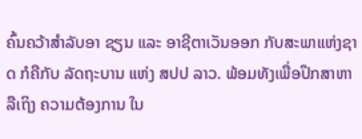ຄົ້ນຄວ້າສຳລັບອາ ຊຽນ ແລະ ອາຊີຕາເວັນອອກ ກັບສະພາແຫ່ງຊາດ ກໍຄືກັບ ລັດຖະບານ ແຫ່ງ ສປປ ລາວ. ພ້ອມທັງເພື່ອປຶກສາຫາລືເຖິງ ຄວາມຕ້ອງການ ໃນ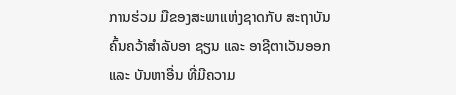ການຮ່ວມ ມືຂອງສະພາແຫ່ງຊາດກັບ ສະຖາບັນຄົ້ນຄວ້າສຳລັບອາ ຊຽນ ແລະ ອາຊີຕາເວັນອອກ ແລະ ບັນຫາອື່ນ ທີ່ມີຄວາມ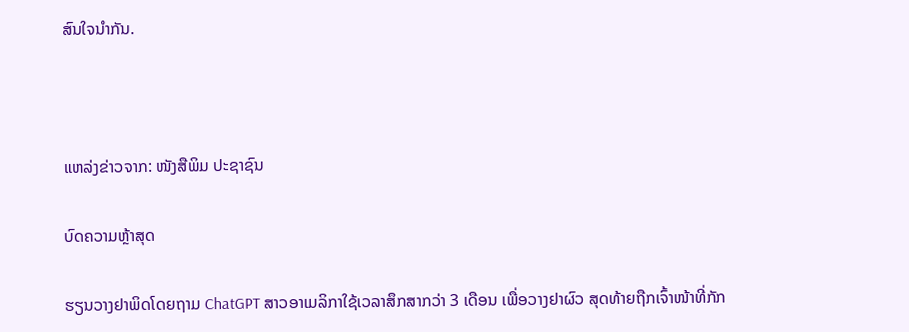ສົນໃຈນຳກັນ.



ແຫລ່ງຂ່າວຈາກ: ໜັງສືພິມ ປະຊາຊົນ

ບົດຄວາມຫຼ້າສຸດ

ຮຽນວາງຢາພິດໂດຍຖາມ ChatGPT ສາວອາເມລິກາໃຊ້ເວລາສຶກສາກວ່າ 3 ເດືອນ ເພື່ອວາງຢາຜົວ ສຸດທ້າຍຖືກເຈົ້າໜ້າທີ່ກັກ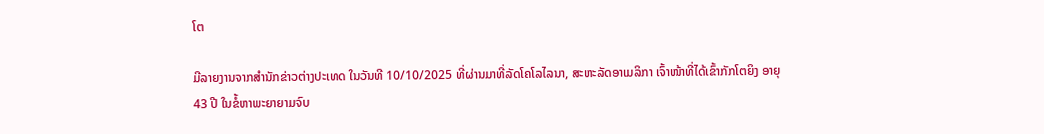ໂຕ

ມີລາຍງານຈາກສຳນັກຂ່າວຕ່າງປະເທດ ໃນວັນທີ 10/10/2025 ທີ່ຜ່ານມາທີ່ລັດໂຄໂລໄລນາ, ສະຫະລັດອາເມລິກາ ເຈົ້າໜ້າທີ່ໄດ້ເຂົ້າກັກໂຕຍິງ ອາຍຸ 43 ປີ ໃນຂໍ້ຫາພະຍາຍາມຈົບ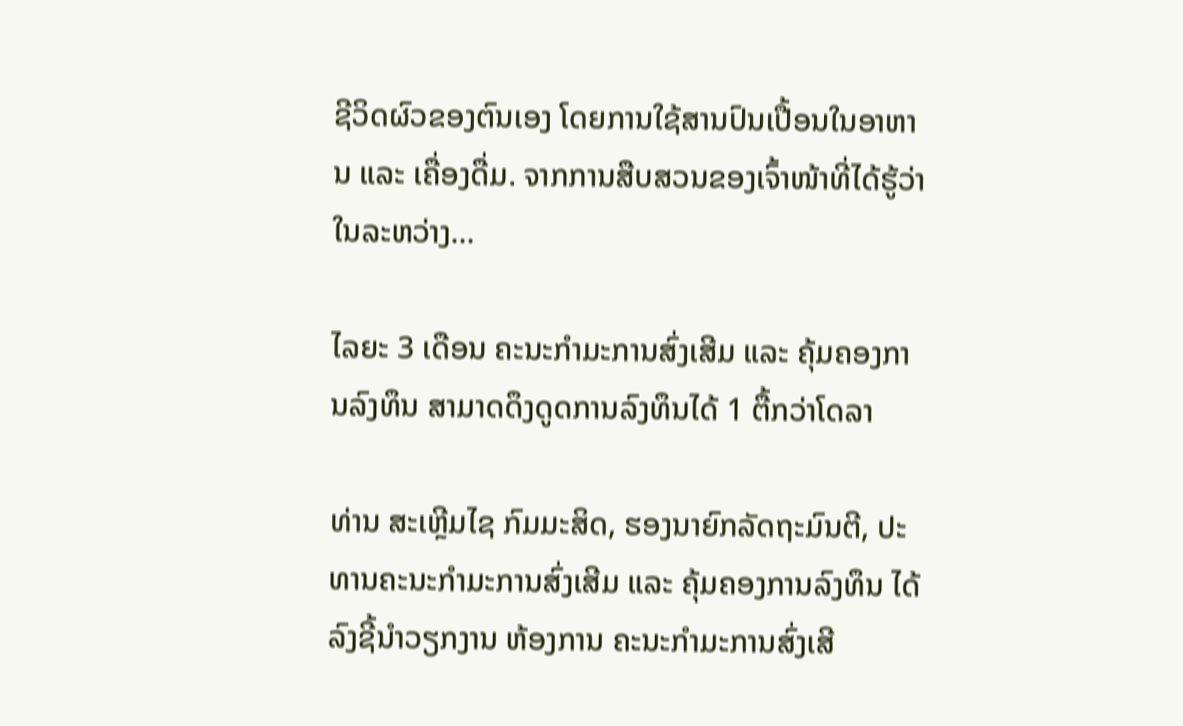ຊີວິດຜົວຂອງຕົນເອງ ໂດຍການໃຊ້ສານປົນເປື້ອນໃນອາຫານ ແລະ ເຄື່ອງດື່ມ. ຈາກການສືບສວນຂອງເຈົ້າໜ້າທີ່ໄດ້ຮູ້ວ່າ ໃນລະຫວ່າງ...

ໄລຍະ 3 ເດືອນ ຄະນະກຳມະການສົ່ງເສີມ ແລະ ຄຸ້ມຄອງການລົງທຶນ ສາມາດດຶງດູດການລົງທຶນໄດ້ 1 ຕື້ກວ່າໂດລາ

ທ່ານ ສະເຫຼີມໄຊ ກົມມະສິດ, ຮອງນາຍົກລັດຖະມົນຕີ, ປະທານຄະນະກຳມະການສົ່ງເສີມ ແລະ ຄຸ້ມຄອງການລົງທຶນ ໄດ້ລົງຊີ້ນຳວຽກງານ ຫ້ອງການ ຄະນະກຳມະການສົ່ງເສີ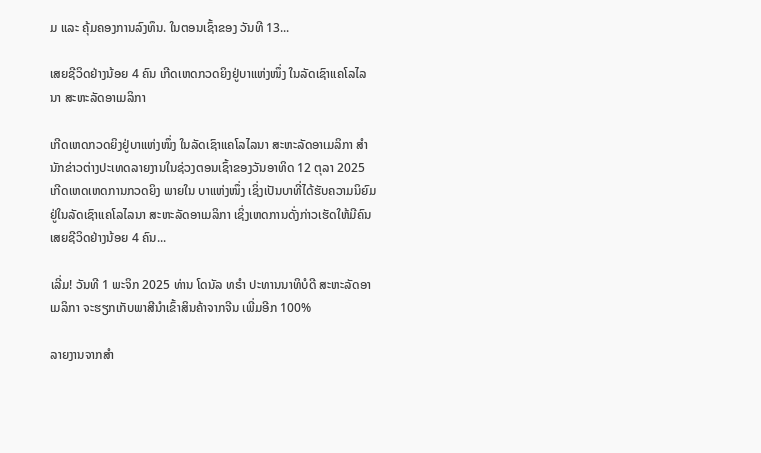ມ ແລະ ຄຸ້ມຄອງການລົງທຶນ. ໃນຕອນເຊົ້າຂອງ ວັນທີ 13...

ເສຍຊີວິດຢ່າງນ້ອຍ 4 ຄົນ ເກີດເຫດກວດຍິງຢູ່ບາແຫ່ງໜຶ່ງ ໃນລັດເຊົາແຄໂລໄລນາ ສະຫະລັດອາເມລິກາ

ເກີດເຫດກວດຍິງຢູ່ບາແຫ່ງໜຶ່ງ ໃນລັດເຊົາແຄໂລໄລນາ ສະຫະລັດອາເມລິກາ ສຳນັກຂ່າວຕ່າງປະເທດລາຍງານໃນຊ່ວງຕອນເຊົ້າຂອງວັນອາທິດ 12 ຕຸລາ 2025 ເກີດເຫດເຫດການກວດຍິງ ພາຍໃນ ບາແຫ່ງໜຶ່ງ ເຊິ່ງເປັນບາທີ່ໄດ້ຮັບຄວາມນິຍົມຢູ່ໃນລັດເຊົາແຄໂລໄລນາ ສະຫະລັດອາເມລິກາ ເຊິ່ງເຫດການດັ່ງກ່າວເຮັດໃຫ້ມີຄົນເສຍຊີວິດຢ່າງນ້ອຍ 4 ຄົນ...

ເລີ່ມ! ວັນທີ 1 ພະຈິກ 2025 ທ່ານ ໂດນັລ ທຣຳ ປະທານນາທິບໍດີ ສະຫະລັດອາເມລິກາ ຈະຮຽກເກັບພາສີນຳເຂົ້າສິນຄ້າຈາກຈີນ ເພີ່ມອີກ 100%

ລາຍງານຈາກສຳ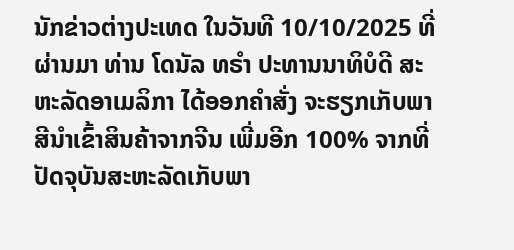ນັກຂ່າວຕ່າງປະເທດ ໃນວັນທີ 10/10/2025 ທີ່ຜ່ານມາ ທ່ານ ໂດນັລ ທຣຳ ປະທານນາທິບໍດີ ສະຫະລັດອາເມລິກາ ໄດ້ອອກຄໍາສັ່ງ ຈະຮຽກເກັບພາສີນຳເຂົ້າສິນຄ້າຈາກຈີນ ເພີ່ມອີກ 100% ຈາກທີ່ປັດຈຸບັນສະຫະລັດເກັບພາ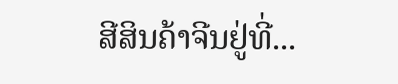ສີສິນຄ້າຈີນຢູ່ທີ່...